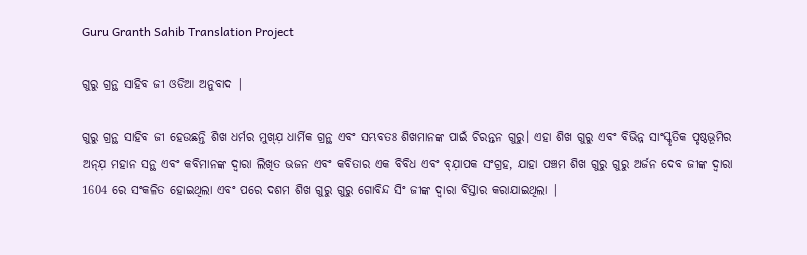Guru Granth Sahib Translation Project

ଗୁରୁ ଗ୍ରନ୍ଥ ସାହିବ ଜୀ ଓଡିଆ ଅନୁବାଦ |

ଗୁରୁ ଗ୍ରନ୍ଥ ସାହିବ ଜୀ ହେଉଛନ୍ତି ଶିଖ ଧର୍ମର ମୁଖ୍ଯ଼ ଧାର୍ମିକ ଗ୍ରନ୍ଥ ଏବଂ ସମ୍ଭବତଃ ଶିଖମାନଙ୍କ ପାଇଁ ଚିରନ୍ତନ ଗୁରୁ। ଏହା ଶିଖ ଗୁରୁ ଏବଂ ବିଭିନ୍ନ ସାଂସ୍କୃତିକ ପୃଷ୍ଠଭୂମିର ଅନ୍ଯ଼ ମହାନ ସନ୍ଥ ଏବଂ କବିମାନଙ୍କ ଦ୍ୱାରା ଲିଖିତ ଭଜନ ଏବଂ କବିତାର ଏକ ବିବିଧ ଏବଂ ବ୍ଯ଼ାପକ ସଂଗ୍ରହ, ଯାହା ପଞ୍ଚମ ଶିଖ ଗୁରୁ ଗୁରୁ ଅର୍ଜନ ଦେବ ଜୀଙ୍କ ଦ୍ୱାରା 1604 ରେ ସଂକଳିତ ହୋଇଥିଲା ଏବଂ ପରେ ଦଶମ ଶିଖ ଗୁରୁ ଗୁରୁ ଗୋବିନ୍ଦ ସିଂ ଜୀଙ୍କ ଦ୍ୱାରା ବିସ୍ତାର କରାଯାଇଥିଲା |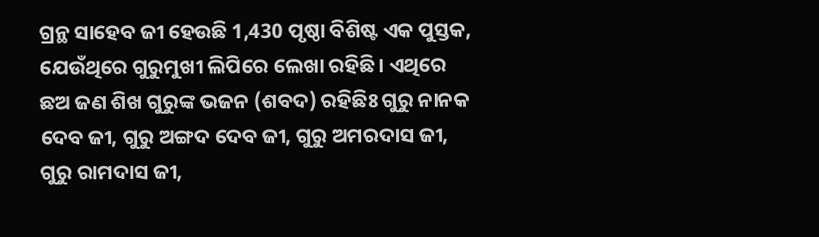ଗ୍ରନ୍ଥ ସାହେବ ଜୀ ହେଉଛି 1,430 ପୃଷ୍ଠା ବିଶିଷ୍ଟ ଏକ ପୁସ୍ତକ, ଯେଉଁଥିରେ ଗୁରୁମୁଖୀ ଲିପିରେ ଲେଖା ରହିଛି। ଏଥିରେ ଛଅ ଜଣ ଶିଖ ଗୁରୁଙ୍କ ଭଜନ (ଶବଦ) ରହିଛିଃ ଗୁରୁ ନାନକ ଦେବ ଜୀ, ଗୁରୁ ଅଙ୍ଗଦ ଦେବ ଜୀ, ଗୁରୁ ଅମରଦାସ ଜୀ, ଗୁରୁ ରାମଦାସ ଜୀ,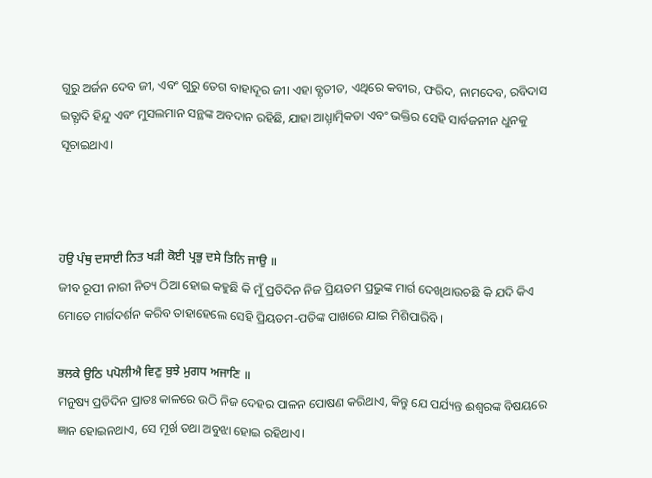ଗୁରୁ ଅର୍ଜନ ଦେବ ଜୀ, ଏବଂ ଗୁରୁ ତେଗ ବାହାଦୂର ଜୀ। ଏହା ବ୍ଯ଼ତୀତ, ଏଥିରେ କବୀର, ଫରିଦ, ନାମଦେବ, ରବିଦାସ ଇତ୍ଯ଼ାଦି ହିନ୍ଦୁ ଏବଂ ମୁସଲମାନ ସନ୍ଥଙ୍କ ଅବଦାନ ରହିଛି, ଯାହା ଆଧ୍ଯ଼ାତ୍ମିକତା ଏବଂ ଭକ୍ତିର ସେହି ସାର୍ବଜନୀନ ଧୁନକୁ ସୂଚାଇଥାଏ।



ਹਉ ਪੰਥੁ ਦਸਾਈ ਨਿਤ ਖੜੀ ਕੋਈ ਪ੍ਰਭੁ ਦਸੇ ਤਿਨਿ ਜਾਉ ॥
ଜୀବ ରୂପୀ ନାରୀ ନିତ୍ୟ ଠିଆ ହୋଇ କହୁଛି କି ମୁଁ ପ୍ରତିଦିନ ନିଜ ପ୍ରିୟତମ ପ୍ରଭୁଙ୍କ ମାର୍ଗ ଦେଖିଥାଉଚଛି କି ଯଦି କିଏ ମୋତେ ମାର୍ଗଦର୍ଶନ କରିବ ତାହାହେଲେ ସେହି ପ୍ରିୟତମ-ପତିଙ୍କ ପାଖରେ ଯାଇ ମିଶିପାରିବି ।

ਭਲਕੇ ਉਠਿ ਪਪੋਲੀਐ ਵਿਣੁ ਬੁਝੇ ਮੁਗਧ ਅਜਾਣਿ ॥
ମନୁଷ୍ୟ ପ୍ରତିଦିନ ପ୍ରାତଃ କାଳରେ ଉଠି ନିଜ ଦେହର ପାଳନ ପୋଷଣ କରିଥାଏ, କିନ୍ତୁ ଯେ ପର୍ଯ୍ୟନ୍ତ ଈଶ୍ଵରଙ୍କ ବିଷୟରେ ଜ୍ଞାନ ହୋଇନଥାଏ, ସେ ମୂର୍ଖ ତଥା ଅବୁଝା ହୋଇ ରହିଥାଏ।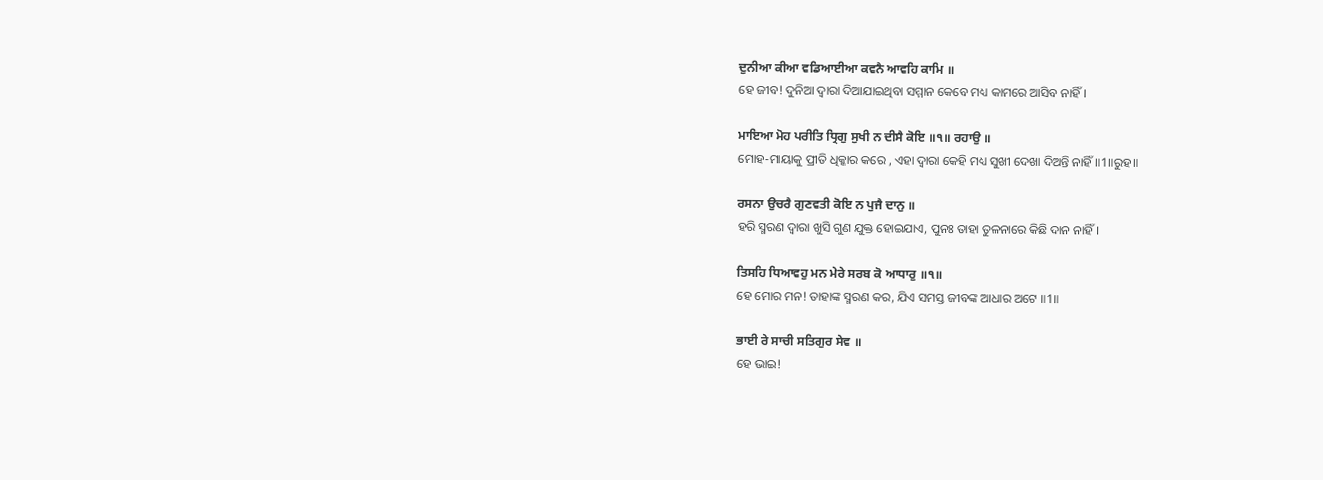ਦੁਨੀਆ ਕੀਆ ਵਡਿਆਈਆ ਕਵਨੈ ਆਵਹਿ ਕਾਮਿ ॥
ହେ ଜୀବ! ଦୁନିଆ ଦ୍ଵାରା ଦିଆଯାଇଥିବା ସମ୍ମାନ କେବେ ମଧ୍ୟ କାମରେ ଆସିବ ନାହିଁ।

ਮਾਇਆ ਮੋਹ ਪਰੀਤਿ ਧ੍ਰਿਗੁ ਸੁਖੀ ਨ ਦੀਸੈ ਕੋਇ ॥੧॥ ਰਹਾਉ ॥
ମୋହ-ମାୟାକୁ ପ୍ରୀତି ଧିକ୍କାର କରେ , ଏହା ଦ୍ଵାରା କେହି ମଧ୍ୟ ସୁଖୀ ଦେଖା ଦିଅନ୍ତି ନାହିଁ ॥1॥ରୁହ॥

ਰਸਨਾ ਉਚਰੈ ਗੁਣਵਤੀ ਕੋਇ ਨ ਪੁਜੈ ਦਾਨੁ ॥
ହରି ସ୍ମରଣ ଦ୍ଵାରା ଖୁସି ଗୁଣ ଯୁକ୍ତ ହୋଇଯାଏ, ପୁନଃ ତାହା ତୁଳନାରେ କିଛି ଦାନ ନାହିଁ।

ਤਿਸਹਿ ਧਿਆਵਹੁ ਮਨ ਮੇਰੇ ਸਰਬ ਕੋ ਆਧਾਰੁ ॥੧॥
ହେ ମୋର ମନ! ତାହାଙ୍କ ସ୍ମରଣ କର, ଯିଏ ସମସ୍ତ ଜୀବଙ୍କ ଆଧାର ଅଟେ ॥1॥

ਭਾਈ ਰੇ ਸਾਚੀ ਸਤਿਗੁਰ ਸੇਵ ॥
ହେ ଭାଇ!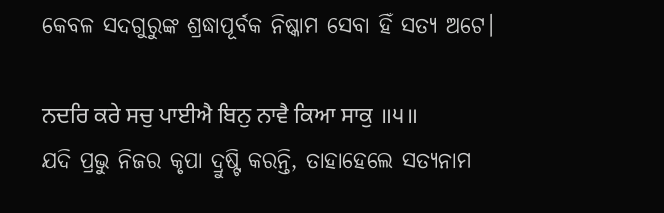କେବଳ ସଦଗୁରୁଙ୍କ ଶ୍ରଦ୍ଧାପୂର୍ବକ ନିଷ୍କାମ ସେବା ହିଁ ସତ୍ୟ ଅଟେ।

ਨਦਰਿ ਕਰੇ ਸਚੁ ਪਾਈਐ ਬਿਨੁ ਨਾਵੈ ਕਿਆ ਸਾਕੁ ॥੫॥
ଯଦି ପ୍ରଭୁ ନିଜର କୃପା ଦ୍ରୁଷ୍ଟି କରନ୍ତି, ତାହାହେଲେ ସତ୍ୟନାମ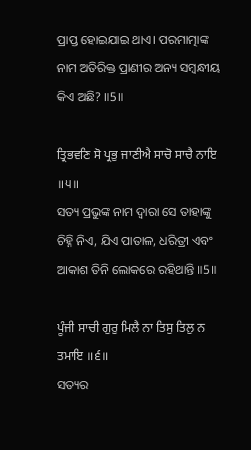ପ୍ରାପ୍ତ ହୋଇଯାଇ ଥାଏ। ପରମାତ୍ମାଙ୍କ ନାମ ଅତିରିକ୍ତ ପ୍ରାଣୀର ଅନ୍ୟ ସମ୍ବନ୍ଧୀୟ କିଏ ଅଛି? ॥5॥

ਤ੍ਰਿਭਵਣਿ ਸੋ ਪ੍ਰਭੁ ਜਾਣੀਐ ਸਾਚੋ ਸਾਚੈ ਨਾਇ ॥੫॥
ସତ୍ୟ ପ୍ରଭୁଙ୍କ ନାମ ଦ୍ଵାରା ସେ ତାହାଙ୍କୁ ଚିହ୍ନି ନିଏ, ଯିଏ ପାତାଳ, ଧରିତ୍ରୀ ଏବଂ ଆକାଶ ତିନି ଲୋକରେ ରହିଥାନ୍ତି ॥5॥

ਪੂੰਜੀ ਸਾਚੀ ਗੁਰੁ ਮਿਲੈ ਨਾ ਤਿਸੁ ਤਿਲੁ ਨ ਤਮਾਇ ॥੬॥
ସତ୍ୟର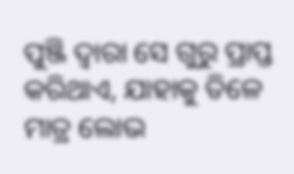ପୁଞ୍ଜି ଦ୍ଵାରା ସେ ଗୁରୁ ପ୍ରାପ୍ତ କରିଥାଏ, ଯାହାକୁ ତିଳେ ମାତ୍ର ଲୋଭ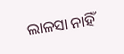ଲାଳସା ନାହିଁ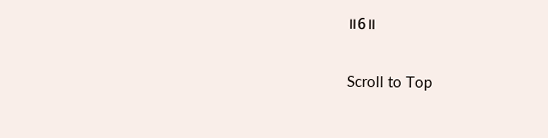॥6॥

Scroll to Top